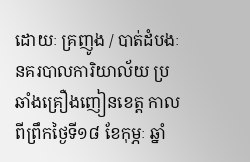ដោយៈ គ្រញូង / បាត់ដំបងៈ នគរបាលការិយាល័យ ប្រឆាំងគ្រឿងញៀនខេត្ត កាលពីព្រឹកថ្ងៃទី១៨ ខែកុម្ភៈ ឆ្នាំ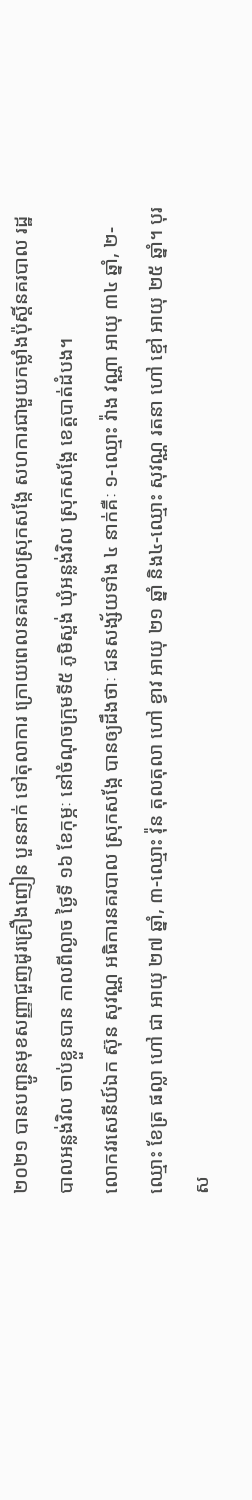២០២១ បានបញ្ជូនមុខសញ្ញាជួញដូរគ្រឿងញៀន បួននាក់ ទៅតុលាការ ក្រោយពេលនគរបាលស្រុកសង្កែ សហការជាមួយកម្លាំងប៉ុស្តិ៍នគរបាល រដ្ឋបាលអន្លង់វិល ចាប់ខ្លួនបាន កាលពីល្ងាច ថ្ងៃទី ១៦ ខែកុម្ភៈ នៅចំណុចក្រុមទី៥ ភូមិស្ពង់ ឃុំអន្លង់វិល ស្រុកសង្កែ ខេត្តបាត់ដំបង។
លោកវរសេនីយ៍ឯក ស៊ុន សុវណ្ណ អធិការនគរបាល ស្រុកសង្កែ បានឲ្យដឹងថាៈ ជនសង្ស័យទាំង ៤ នាក់គឺៈ ១-ឈ្មោះ វ៉ាង វណ្ណា អាយុ ៣៤ ឆ្នាំ, ២-ឈ្មោះ ខែត្រ ផល្លា ហៅ ជា អាយុ ២៧ ឆ្នាំ, ៣-ឈ្មោះ វ៉ុន តុលតុលា ហៅ ខ្វាវ អាយុ ២១ ឆ្នាំ និង៤-ឈ្មោះ សុវណ្ណ រតនា ហៅ ខ្មៅ អាយុ ២៥ ឆ្នាំ។ បុរស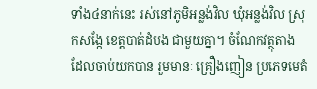ទាំង៤នាក់នេះ រស់នៅភូមិអន្លង់វិល ឃុំអន្លង់វិល ស្រុកសង្កែ ខេត្តបាត់ដំបង ជាមួយគ្នា។ ចំណែកវត្ថុតាង ដែលចាប់យកបាន រួមមានៈ គ្រឿងញៀន ប្រភេទមេតំ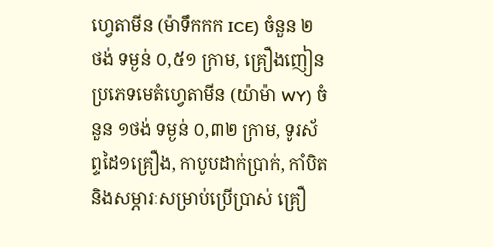ហ្វេតាមីន (ម៉ាទឹកកក ICE) ចំនួន ២ ថង់ ទម្ងន់ ០,៥១ ក្រាម, គ្រឿងញៀនប្រភេទមេតំហ្វេតាមីន (យ៉ាម៉ា WY) ចំនួន ១ថង់ ទម្ងន់ ០,៣២ ក្រាម, ទូរស័ព្ទដៃ១គ្រឿង, កាបូបដាក់ប្រាក់, កាំបិត និងសម្ភារៈសម្រាប់ប្រើប្រាស់ គ្រឿ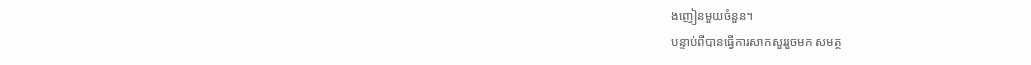ងញៀនមួយចំនួន។
បន្ទាប់ពីបានធ្វើការសាកសួររួចមក សមត្ថ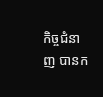កិច្ចជំនាញ បានក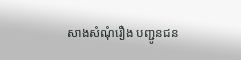សាងសំណុំរឿង បញ្ជូនជន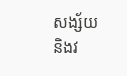សង្ស័យ និងវ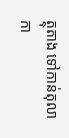ត្ថុតាង ទៅកាន់តុលាកា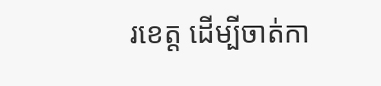រខេត្ត ដើម្បីចាត់កា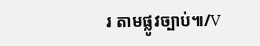រ តាមផ្លូវច្បាប់៕/V